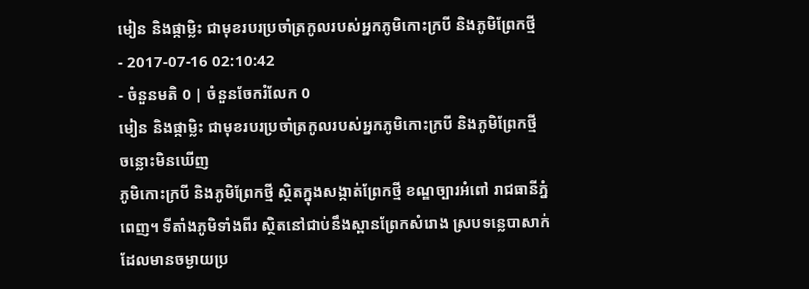មៀន និងផ្កាម្លិះ ជាមុខរបរប្រចាំត្រកូលរបស់អ្នកភូមិកោះក្របី និងភូមិព្រែកថ្មី
- 2017-07-16 02:10:42
- ចំនួនមតិ 0 | ចំនួនចែករំលែក 0
មៀន និងផ្កាម្លិះ ជាមុខរបរប្រចាំត្រកូលរបស់អ្នកភូមិកោះក្របី និងភូមិព្រែកថ្មី
ចន្លោះមិនឃើញ
ភូមិកោះក្របី និងភូមិព្រែកថ្មី ស្ថិតក្នុងសង្កាត់ព្រែកថ្មី ខណ្ឌច្បារអំពៅ រាជធានីភ្នំពេញ។ ទីតាំងភូមិទាំងពីរ ស្ថិតនៅជាប់នឹងស្ពានព្រែកសំរោង ស្របទន្លេបាសាក់ ដែលមានចម្ងាយប្រ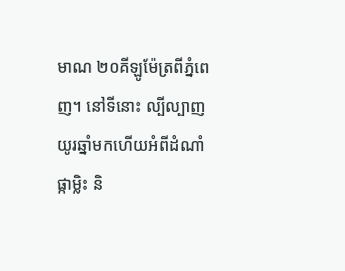មាណ ២០គីឡូម៉ែត្រពីភ្នំពេញ។ នៅទីនោះ ល្បីល្បាញយូរឆ្នាំមកហើយអំពីដំណាំផ្កាម្លិះ និ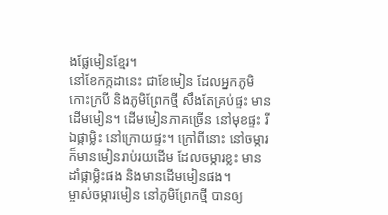ងផ្លែមៀនខ្មែរ។
នៅខែកក្កដានេះ ជាខែមៀន ដែលអ្នកភូមិកោះក្របី និងភូមិព្រែកថ្មី សឹងតែគ្រប់ផ្ទះ មានដើមមៀន។ ដើមមៀនភាគច្រើន នៅមុខផ្ទះ រីឯផ្កាម្លិះ នៅក្រោយផ្ទះ។ ក្រៅពីនោះ នៅចម្ការ ក៏មានមៀនរាប់រយដើម ដែលចម្ការខ្លះ មានដាំផ្កាម្លិះផង និងមានដើមមៀនផង។
ម្ចាស់ចម្ការមៀន នៅភូមិព្រែកថ្មី បានឲ្យ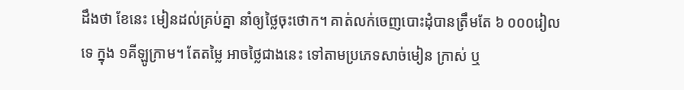ដឹងថា ខែនេះ មៀនដល់គ្រប់គ្នា នាំឲ្យថ្លៃចុះថោក។ គាត់លក់ចេញបោះដុំបានត្រឹមតែ ៦ ០០០រៀលទេ ក្នុង ១គីឡូក្រាម។ តែតម្លៃ អាចថ្លៃជាងនេះ ទៅតាមប្រភេទសាច់មៀន ក្រាស់ ឬ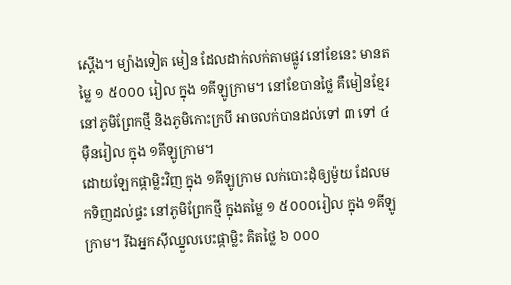ស្តើង។ ម្យ៉ាងទៀត មៀន ដែលដាក់លក់តាមផ្លូវ នៅខែនេះ មានតម្លៃ ១ ៥០០០ រៀល ក្នុង ១គីឡូក្រាម។ នៅខែបានថ្លៃ គឺមៀនខ្មែរ នៅភូមិព្រែកថ្មី និងភូមិកោះក្របី អាចលក់បានដល់ទៅ ៣ ទៅ ៤ម៉ឺនរៀល ក្នុង ១គីឡូក្រាម។
ដោយឡែកផ្កាម្លិះវិញ ក្នុង ១គីឡូក្រាម លក់បោះដុំឲ្យម៉ូយ ដែលមកទិញដល់ផ្ទះ នៅភូមិព្រែកថ្មី ក្នុងតម្លៃ ១ ៥០០០រៀល ក្នុង ១គីឡូក្រាម។ រីឯអ្នកស៊ីឈ្នួលបេះផ្កាម្លិះ គិតថ្លៃ ៦ ០០០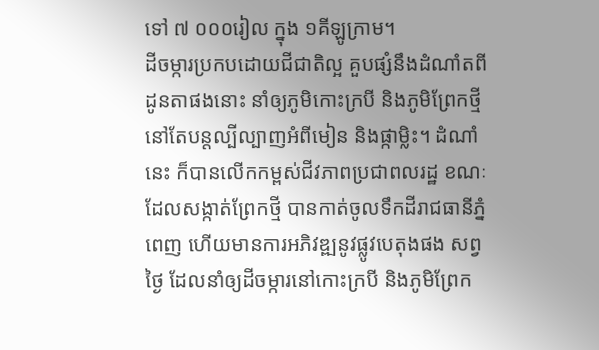ទៅ ៧ ០០០រៀល ក្នុង ១គីឡូក្រាម។
ដីចម្ការប្រកបដោយជីជាតិល្អ គួបផ្សំនឹងដំណាំតពីដូនតាផងនោះ នាំឲ្យភូមិកោះក្របី និងភូមិព្រែកថ្មី នៅតែបន្តល្បីល្បាញអំពីមៀន និងផ្កាម្លិះ។ ដំណាំនេះ ក៏បានលើកកម្ពស់ជីវភាពប្រជាពលរដ្ឋ ខណៈដែលសង្កាត់ព្រែកថ្មី បានកាត់ចូលទឹកដីរាជធានីភ្នំពេញ ហើយមានការអភិវឌ្ឍនូវផ្លូវបេតុងផង សព្វថ្ងៃ ដែលនាំឲ្យដីចម្ការនៅកោះក្របី និងភូមិព្រែក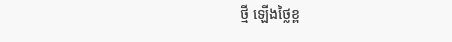ថ្មី ឡើងថ្លៃខ្ព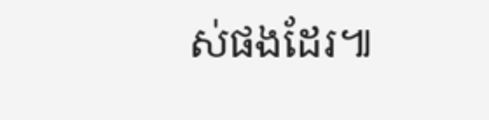ស់ផងដែរ៕